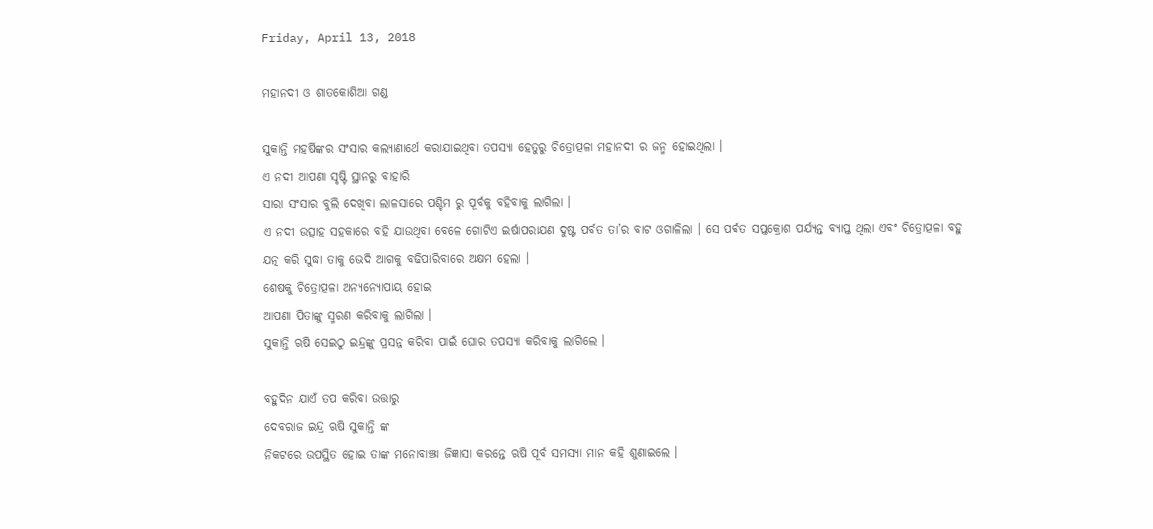Friday, April 13, 2018

ମହାନଦୀ ଓ ଶାତକୋଶିଆ ଗଣ୍ଡ

ସୁକାନ୍ତି ମହର୍ଷିଙ୍କର ସଂସାର କଲ୍ୟାଣାର୍ଥେ କରାଯାଇଥିବା ତପସ୍ୟା ହେତୁରୁ ଚିତ୍ରୋତ୍ପଳା ମହାନଦୀ ର ଜନ୍ମ ହୋଇଥିଲା ।
ଏ ନଦୀ ଆପଣା ସୃଷ୍ଟି ସ୍ଥାନରୁ ବାହାରି
ସାରା ସଂସାର ବୁଲି ଦେଖିବା ଲାଳସାରେ ପଶ୍ଚିମ ରୁ ପୂର୍ବକୁ ବହିବାକୁ ଲାଗିଲା ।
ଏ ନଦୀ ଉତ୍ସାହ ସହକାରେ ବହି ଯାଉଥିବା ବେଳେ ଗୋଟିଏ ଇର୍ଷାପରାଯଣ ଦୁଷ୍ଟ ପର୍ବତ ତା’ର ବାଟ ଓଗାଳିଲା । ସେ ପର୍ଵତ ସପ୍ତକ୍ରୋଶ ପର୍ଯ୍ୟନ୍ତ ବ୍ୟାପ୍ତ ଥିଲା ଏବଂ ଚିତ୍ରୋତ୍ପଳା ବହୁ ଯତ୍ନ କରି ସୁଦ୍ଧା ତାକୁ ଭେଦି ଆଗକୁ ବଢିପାରିବାରେ ଅକ୍ଷମ ହେଲା ।
ଶେଷକୁ ଚିତ୍ରୋତ୍ପଳା ଅନ୍ୟନ୍ୟୋପାୟ ହୋଇ
ଆପଣା ପିତାଙ୍କୁ ସ୍ମରଣ କରିବାକୁ ଲାଗିଲା ।
ସୁକାନ୍ତି ଋଷି ସେଇଠୁ ଇନ୍ଦ୍ରଙ୍କୁ ପ୍ରସନ୍ନ କରିବା ପାଇଁ ଘୋର ତପସ୍ୟା କରିବାକୁ ଲାଗିଲେ ।

ବହୁଦିନ ଯାଏଁ ତପ କରିବା ଉତ୍ତାରୁ
ଦେବରାଜ ଇନ୍ଦ୍ର ଋଷି ସୁକାନ୍ତି ଙ୍କ
ନିକଟରେ ଉପସ୍ଥିତ ହୋଇ ତାଙ୍କ ମନୋବାଞ୍ଝା ଜିଜ୍ଞାସା କରନ୍ତେ ଋଷି ପୂର୍ବ ସମସ୍ୟା ମାନ କହି ଶୁଣାଇଲେ ।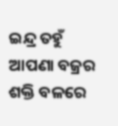ଇନ୍ଦ୍ର ତହୁଁ ଆପଣା ବଜ୍ରର ଶକ୍ତି ବଳରେ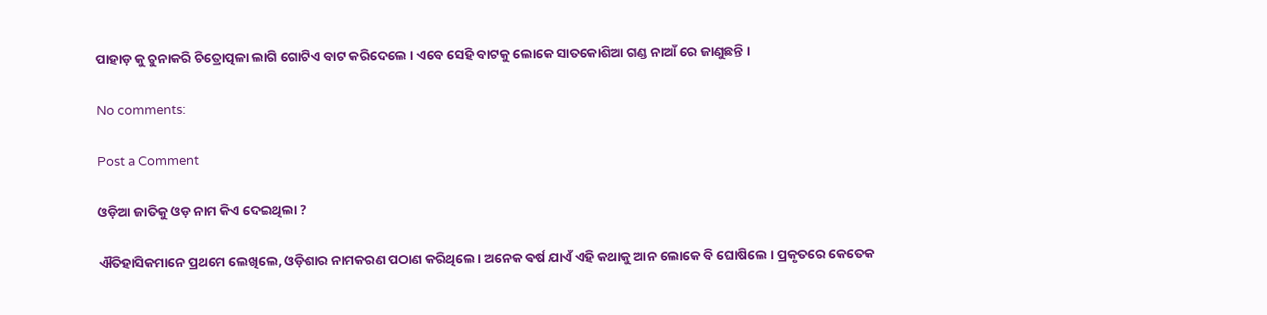ପାହାଡ଼ କୁ ଚୁନାକରି ଚିତ୍ରୋତ୍ପଳା ଲାଗି ଗୋଟିଏ ବାଟ କରିଦେଲେ । ଏବେ ସେହି ବାଟକୁ ଲୋକେ ସାତକୋଶିଆ ଗଣ୍ଡ ନାଆଁ ରେ ଜାଣୁଛନ୍ତି ।

No comments:

Post a Comment

ଓଡ଼ିଆ ଜାତିକୁ ଓଡ଼ ନାମ କିଏ ଦେଇଥିଲା ?

ଐତିହାସିକମାନେ ପ୍ରଥମେ ଲେଖିଲେ, ଓଡ଼ିଶାର ନାମକରଣ ପଠାଣ କରିଥିଲେ । ଅନେକ ଵର୍ଷ ଯାଏଁ ଏହି କଥାକୁ ଆନ ଲୋକେ ବି ଘୋଷିଲେ । ପ୍ରକୃତରେ କେତେକ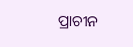ପ୍ରାଚୀନ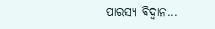ପାରସ୍ୟ ଵିଦ୍ଵାନ...